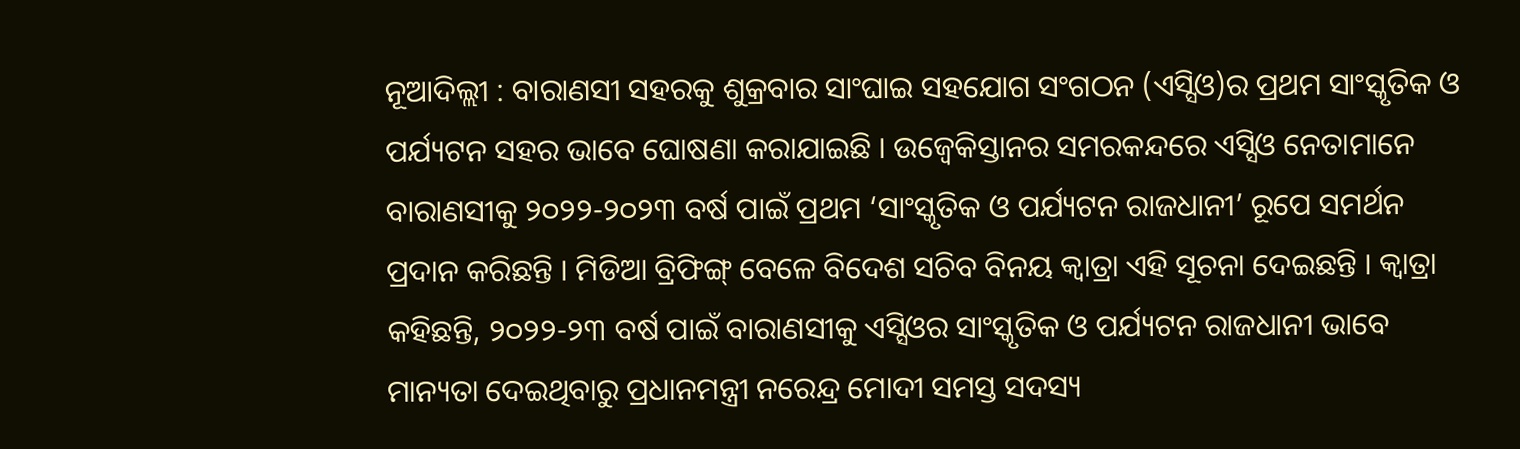ନୂଆଦିଲ୍ଲୀ : ବାରାଣସୀ ସହରକୁ ଶୁକ୍ରବାର ସାଂଘାଇ ସହଯୋଗ ସଂଗଠନ (ଏସ୍ସିଓ)ର ପ୍ରଥମ ସାଂସ୍କୃତିକ ଓ ପର୍ଯ୍ୟଟନ ସହର ଭାବେ ଘୋଷଣା କରାଯାଇଛି । ଉଜ୍ବେକିସ୍ତାନର ସମରକନ୍ଦରେ ଏସ୍ସିଓ ନେତାମାନେ ବାରାଣସୀକୁ ୨୦୨୨-୨୦୨୩ ବର୍ଷ ପାଇଁ ପ୍ରଥମ ‘ସାଂସ୍କୃତିକ ଓ ପର୍ଯ୍ୟଟନ ରାଜଧାନୀ’ ରୂପେ ସମର୍ଥନ ପ୍ରଦାନ କରିଛନ୍ତି । ମିଡିଆ ବ୍ରିଫିଙ୍ଗ୍ ବେଳେ ବିଦେଶ ସଚିବ ବିନୟ କ୍ୱାତ୍ରା ଏହି ସୂଚନା ଦେଇଛନ୍ତି । କ୍ୱାତ୍ରା କହିଛନ୍ତି, ୨୦୨୨-୨୩ ବର୍ଷ ପାଇଁ ବାରାଣସୀକୁ ଏସ୍ସିଓର ସାଂସ୍କୃତିକ ଓ ପର୍ଯ୍ୟଟନ ରାଜଧାନୀ ଭାବେ ମାନ୍ୟତା ଦେଇଥିବାରୁ ପ୍ରଧାନମନ୍ତ୍ରୀ ନରେନ୍ଦ୍ର ମୋଦୀ ସମସ୍ତ ସଦସ୍ୟ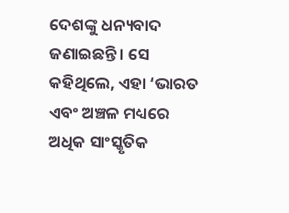ଦେଶଙ୍କୁ ଧନ୍ୟବାଦ ଜଣାଇଛନ୍ତି । ସେ କହିଥିଲେ, ଏହା ‘ଭାରତ ଏବଂ ଅଞ୍ଚଳ ମଧ୍ୟରେ ଅଧିକ ସାଂସ୍କୃତିକ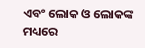ଏବଂ ଲୋକ ଓ ଲୋକଙ୍କ ମଧ୍ୟରେ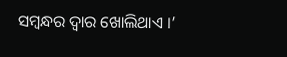ସମ୍ବନ୍ଧର ଦ୍ୱାର ଖୋଲିଥାଏ ।’